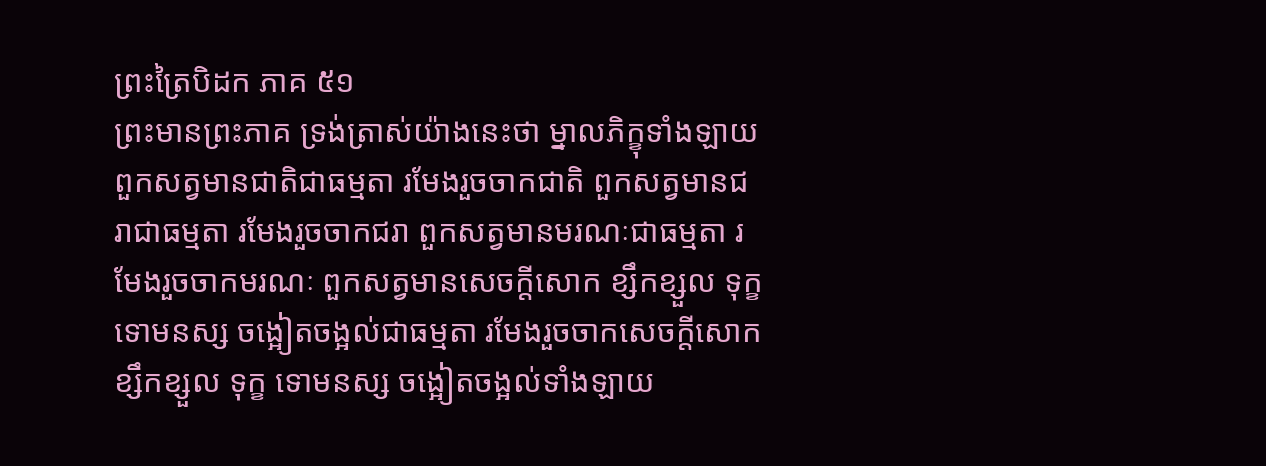ព្រះត្រៃបិដក ភាគ ៥១
ព្រះមានព្រះភាគ ទ្រង់ត្រាស់យ៉ាងនេះថា ម្នាលភិក្ខុទាំងឡាយ ពួកសត្វមានជាតិជាធម្មតា រមែងរួចចាកជាតិ ពួកសត្វមានជរាជាធម្មតា រមែងរួចចាកជរា ពួកសត្វមានមរណៈជាធម្មតា រមែងរួចចាកមរណៈ ពួកសត្វមានសេចក្តីសោក ខ្សឹកខ្សួល ទុក្ខ ទោមនស្ស ចង្អៀតចង្អល់ជាធម្មតា រមែងរួចចាកសេចក្តីសោក ខ្សឹកខ្សួល ទុក្ខ ទោមនស្ស ចង្អៀតចង្អល់ទាំងឡាយ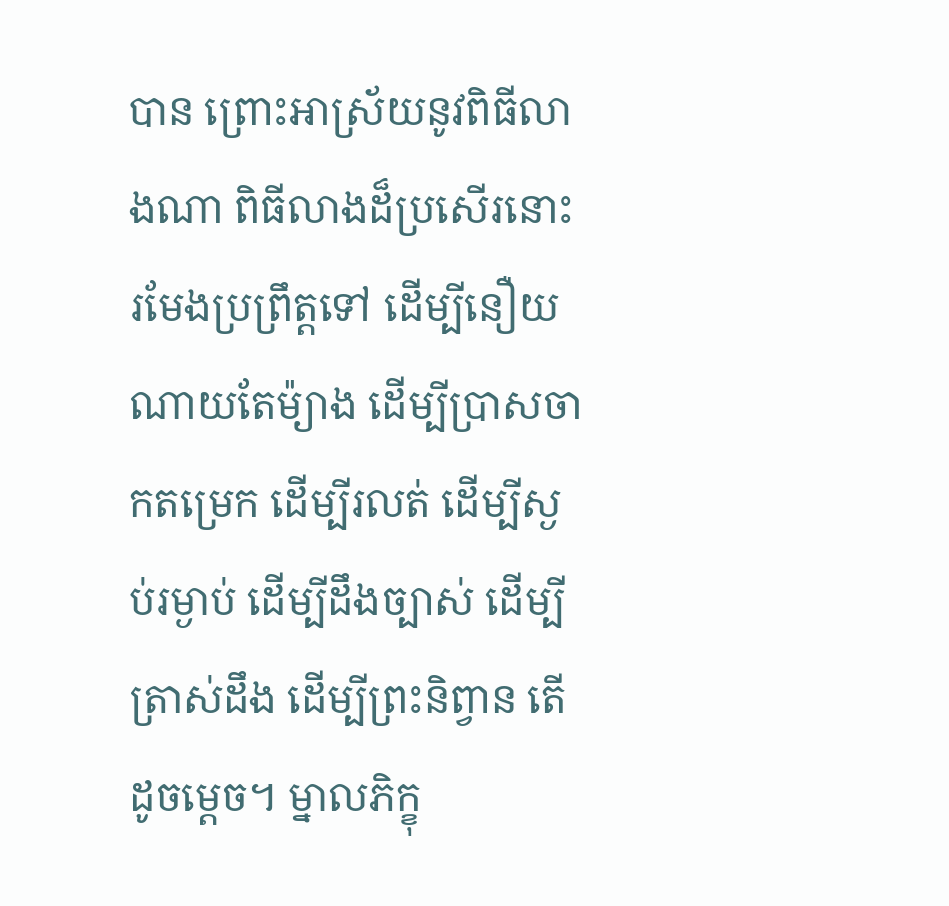បាន ព្រោះអាស្រ័យនូវពិធីលាងណា ពិធីលាងដ៏ប្រសើរនោះ រមែងប្រព្រឹត្តទៅ ដើម្បីនឿយណាយតែម៉្យាង ដើម្បីប្រាសចាកតម្រេក ដើម្បីរលត់ ដើម្បីស្ងប់រម្ងាប់ ដើម្បីដឹងច្បាស់ ដើម្បីត្រាស់ដឹង ដើម្បីព្រះនិព្វាន តើដូចម្តេច។ ម្នាលភិក្ខុ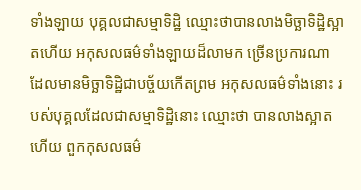ទាំងឡាយ បុគ្គលជាសម្មាទិដ្ឋិ ឈ្មោះថាបានលាងមិច្ឆាទិដ្ឋិស្អាតហើយ អកុសលធម៌ទាំងឡាយដ៏លាមក ច្រើនប្រការណា ដែលមានមិច្ឆាទិដ្ឋិជាបច្ច័យកើតព្រម អកុសលធម៌ទាំងនោះ របស់បុគ្គលដែលជាសម្មាទិដ្ឋិនោះ ឈ្មោះថា បានលាងស្អាតហើយ ពួកកុសលធម៌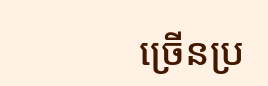ច្រើនប្រ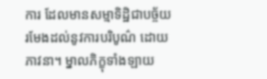ការ ដែលមានសម្មាទិដ្ឋិជាបច្ច័យ រមែងដល់នូវការបរិបូណ៌ ដោយភាវនា។ ម្នាលភិក្ខុទាំងឡាយ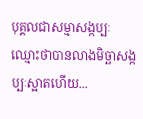បុគ្គលជាសម្មាសង្កប្បៈ ឈ្មោះថាបានលាងមិច្ឆាសង្កប្បៈស្អាតហើយ...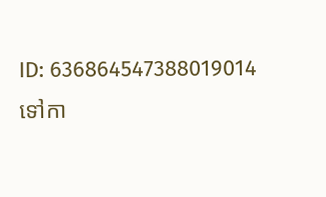ID: 636864547388019014
ទៅកា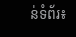ន់ទំព័រ៖